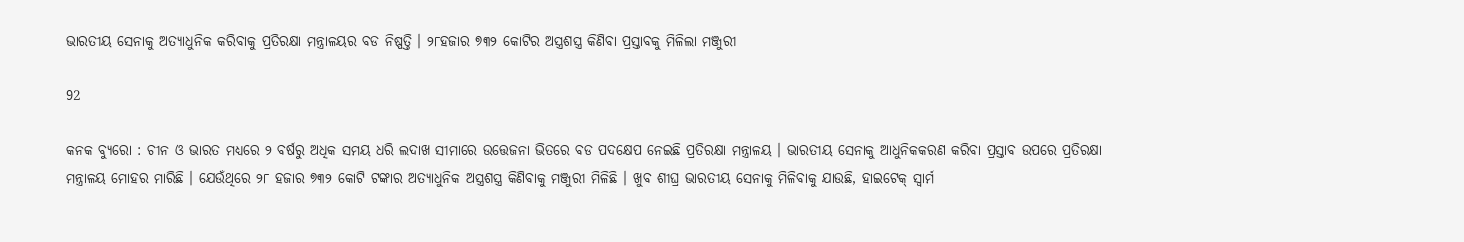ଭାରତୀୟ ସେନାକୁ ଅତ୍ୟାଧୁନିକ କରିବାକୁ ପ୍ରତିରକ୍ଷା ମନ୍ତ୍ରାଳୟର ବଡ ନିଷ୍ପତ୍ତି । ୨୮ହଜାର ୭୩୨ କୋଟିର ଅସ୍ତ୍ରଶସ୍ତ୍ର କିଣିବା ପ୍ରସ୍ତାବକୁ ମିଳିଲା ମଞ୍ଜୁରୀ

92

କନକ ବ୍ୟୁରୋ : ଚୀନ ଓ ଭାରତ ମଧ୍ୟରେ ୨ ବର୍ଷରୁ ଅଧିକ ସମୟ ଧରି ଲଦାଖ ସୀମାରେ ଉତ୍ତେଜନା ଭିତରେ ବଡ ପଦକ୍ଷେପ ନେଇଛି ପ୍ରତିରକ୍ଷା ମନ୍ତ୍ରାଳୟ । ଭାରତୀୟ ସେନାକୁ ଆଧୁନିକକରଣ କରିବା ପ୍ରସ୍ତାବ ଉପରେ ପ୍ରତିରକ୍ଷା ମନ୍ତ୍ରାଳୟ ମୋହର ମାରିଛି । ଯେଉଁଥିରେ ୨୮ ହଜାର ୭୩୨ କୋଟି ଟଙ୍କାର ଅତ୍ୟାଧୁନିକ ଅସ୍ତ୍ରଶସ୍ତ୍ର କିଣିବାକୁ ମଞ୍ଜୁରୀ ମିଳିଛି । ଖୁବ ଶୀଘ୍ର ଭାରତୀୟ ସେନାକୁ ମିଳିବାକୁ ଯାଉଛି, ହାଇଟେକ୍ ସ୍ୱାର୍ମ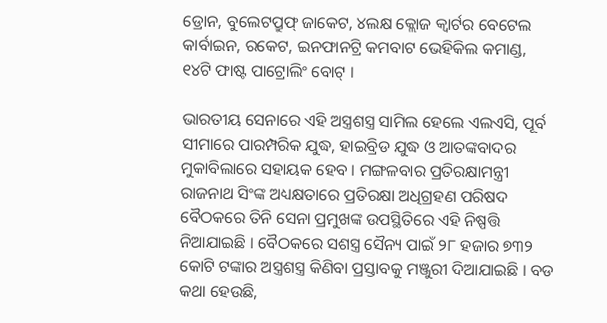ଡ୍ରୋନ, ବୁଲେଟପ୍ରୁଫ୍ ଜାକେଟ, ୪ଲକ୍ଷ କ୍ଲୋଜ କ୍ୱାର୍ଟର ବେଟେଲ କାର୍ବାଇନ, ରକେଟ, ଇନଫାନଟ୍ରି କମବାଟ ଭେହିକିଲ କମାଣ୍ଡ, ୧୪ଟି ଫାଷ୍ଟ ପାଟ୍ରୋଲିଂ ବୋଟ୍ ।

ଭାରତୀୟ ସେନାରେ ଏହି ଅସ୍ତ୍ରଶସ୍ତ୍ର ସାମିଲ ହେଲେ ଏଲଏସି, ପୂର୍ବ ସୀମାରେ ପାରମ୍ପରିକ ଯୁଦ୍ଧ, ହାଇବ୍ରିଡ ଯୁଦ୍ଧ ଓ ଆତଙ୍କବାଦର ମୁକାବିଲାରେ ସହାୟକ ହେବ । ମଙ୍ଗଳବାର ପ୍ରତିରକ୍ଷାମନ୍ତ୍ରୀ ରାଜନାଥ ସିଂଙ୍କ ଅଧ୍ୟକ୍ଷତାରେ ପ୍ରତିରକ୍ଷା ଅଧିଗ୍ରହଣ ପରିଷଦ ବୈଠକରେ ତିନି ସେନା ପ୍ରମୁଖଙ୍କ ଉପସ୍ଥିତିରେ ଏହି ନିଷ୍ପତ୍ତି ନିଆଯାଇଛି । ବୈଠକରେ ସଶସ୍ତ୍ର ସୈନ୍ୟ ପାଇଁ ୨୮ ହଜାର ୭୩୨ କୋଟି ଟଙ୍କାର ଅସ୍ତ୍ରଶସ୍ତ୍ର କିଣିବା ପ୍ରସ୍ତାବକୁ ମଞ୍ଜୁରୀ ଦିଆଯାଇଛି । ବଡ କଥା ହେଉଛି,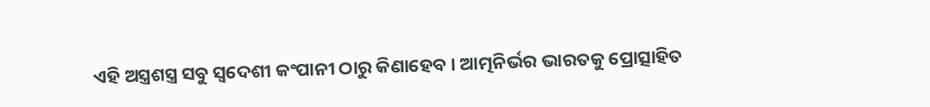ଏହି ଅସ୍ତ୍ରଶସ୍ତ୍ର ସବୁ ସ୍ୱଦେଶୀ କଂପାନୀ ଠାରୁ କିଣାହେବ । ଆତ୍ମନିର୍ଭର ଭାରତକୁ ପ୍ରୋତ୍ସାହିତ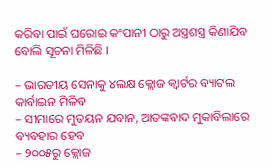କରିବା ପାଇଁ ଘରୋଇ କଂପାନୀ ଠାରୁ ଅସ୍ତ୍ରଶସ୍ତ୍ର କିଣାଯିବ ବୋଲି ସୂଚନା ମିଳିଛି ।

– ଭାରତୀୟ ସେନାକୁ ୪ଲକ୍ଷ କ୍ଲୋଜ କ୍ୱାର୍ଟର ବ୍ୟାଟଲ କାର୍ବାଇନ ମିଳିବ
– ସୀମାରେ ମୁତୟନ ଯବାନ, ଆତଙ୍କବାଦ ମୁକାବିଲାରେ ବ୍ୟବହାର ହେବ
– ୨୦୦୫ରୁ କ୍ଲୋଜ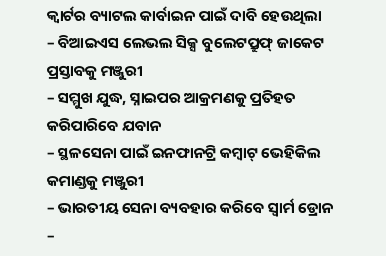କ୍ୱାର୍ଟର ବ୍ୟାଟଲ କାର୍ବାଇନ ପାଇଁ ଦାବି ହେଉଥିଲା
– ବିଆଇଏସ ଲେଭଲ ସିକ୍ସ ବୁଲେଟପ୍ରୁଫ୍ ଜାକେଟ ପ୍ରସ୍ତାବକୁ ମଞ୍ଜୁରୀ
– ସମ୍ମୁଖ ଯୁଦ୍ଧ, ସ୍ନାଇପର ଆକ୍ରମଣକୁ ପ୍ରତିହତ କରିପାରିବେ ଯବାନ
– ସ୍ଥଳସେନା ପାଇଁ ଇନଫାନଟ୍ରି କମ୍ବାଟ୍ ଭେହିକିଲ କମାଣ୍ଡକୁ ମଞ୍ଜୁରୀ
– ଭାରତୀୟ ସେନା ବ୍ୟବହାର କରିବେ ସ୍ୱାର୍ମ ଡ୍ରୋନ
–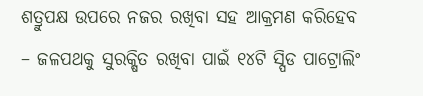ଶତ୍ରୁପକ୍ଷ ଉପରେ ନଜର ରଖିବା ସହ ଆକ୍ରମଣ କରିହେବ
– ଜଳପଥକୁ ସୁରକ୍ଷିତ ରଖିବା ପାଇଁ ୧୪ଟି ସ୍ପିଡ ପାଟ୍ରୋଲିଂ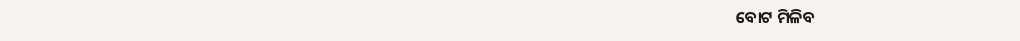ବୋଟ ମିଳିବ